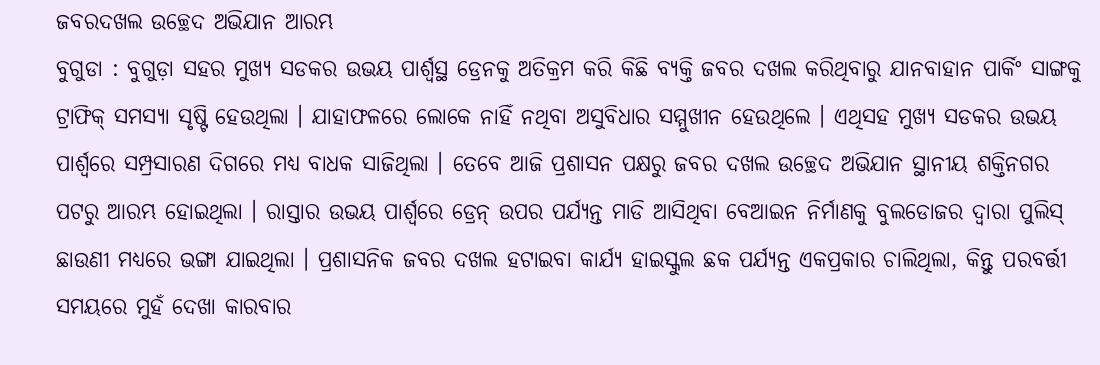ଜବରଦଖଲ ଉଚ୍ଛେଦ ଅଭିଯାନ ଆରମ୍ଭ
ବୁଗୁଡା : ବୁଗୁଡ଼ା ସହର ମୁଖ୍ୟ ସଡକର ଉଭୟ ପାର୍ଶ୍ୱସ୍ଥ ଡ୍ରେନକୁ ଅତିକ୍ରମ କରି କିଛି ବ୍ୟକ୍ତି ଜବର ଦଖଲ କରିଥିବାରୁ ଯାନବାହାନ ପାର୍କିଂ ସାଙ୍ଗକୁ ଟ୍ରାଫିକ୍ ସମସ୍ୟା ସୃଷ୍ଟି ହେଉଥିଲା । ଯାହାଫଳରେ ଲୋକେ ନାହିଁ ନଥିବା ଅସୁବିଧାର ସମ୍ମୁଖୀନ ହେଉଥିଲେ । ଏଥିସହ ମୁଖ୍ୟ ସଡକର ଉଭୟ ପାର୍ଶ୍ୱରେ ସମ୍ପ୍ରସାରଣ ଦିଗରେ ମଧ୍ୟ ବାଧକ ସାଜିଥିଲା । ତେବେ ଆଜି ପ୍ରଶାସନ ପକ୍ଷରୁ ଜବର ଦଖଲ ଉଚ୍ଛେଦ ଅଭିଯାନ ସ୍ଥାନୀୟ ଶକ୍ତିନଗର ପଟରୁ ଆରମ୍ଭ ହୋଇଥିଲା । ରାସ୍ତାର ଉଭୟ ପାର୍ଶ୍ୱରେ ଡ୍ରେନ୍ ଉପର ପର୍ଯ୍ୟନ୍ତ ମାଡି ଆସିଥିବା ବେଆଇନ ନିର୍ମାଣକୁ ବୁଲଡୋଜର ଦ୍ୱାରା ପୁଲିସ୍ ଛାଉଣୀ ମଧ୍ୟରେ ଭଙ୍ଗା ଯାଇଥିଲା । ପ୍ରଶାସନିକ ଜବର ଦଖଲ ହଟାଇବା କାର୍ଯ୍ୟ ହାଇସ୍କୁଲ ଛକ ପର୍ଯ୍ୟନ୍ତ ଏକପ୍ରକାର ଚାଲିଥିଲା, କିନ୍ତୁ ପରବର୍ତ୍ତୀ ସମୟରେ ମୁହଁ ଦେଖା କାରବାର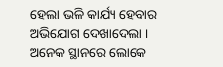ହେଲା ଭଳି କାର୍ଯ୍ୟ ହେବାର ଅଭିଯୋଗ ଦେଖାଦେଲା । ଅନେକ ସ୍ଥାନରେ ଲୋକେ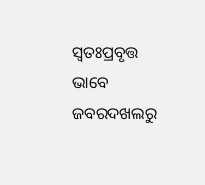ସ୍ୱତଃପ୍ରବୃତ୍ତ ଭାବେ ଜବରଦଖଲରୁ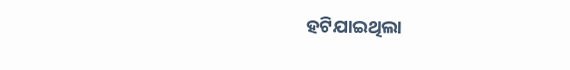ହଟିଯାଇଥିଲା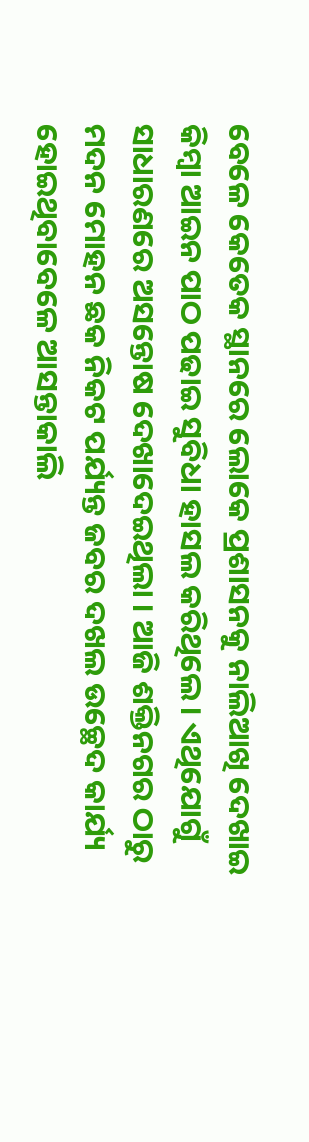ବେଳେ କେତେକ ସ୍ଥାନରେ ଲୋକେ ପ୍ରଶାସନକୁ ନାଲିଆଖି ଦେଖାଇ କିମ୍ବା ଆଇନ ପାଠ ପଢାଇ ସୁବିଧା ହାସଲ କରିଥିଲେ । ଏଥିଯୋଗୁଁ ସାଧାରଣରେ ଅସନ୍ତୋଷ ଦେଖାଦେଇଥିଲା । ଆଜି ଶକ୍ତିନଗର ଠାରୁ ମଦନ ମୋହନ ଛକ ନିକଟ ପର୍ଯ୍ୟନ୍ତ ଜବର ଦଖଲ ଉଚ୍ଛେଦ କାର୍ଯ୍ୟ ହୋଇଥିବାବେଳେ ଆସନ୍ତାକାଲି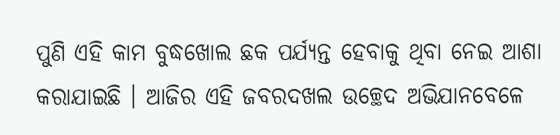ପୁଣି ଏହି କାମ ବୁଦ୍ଧଖୋଲ ଛକ ପର୍ଯ୍ୟନ୍ତ ହେବାକୁ ଥିବା ନେଇ ଆଶା କରାଯାଇଛି । ଆଜିର ଏହି ଜବରଦଖଲ ଉଚ୍ଛେଦ ଅଭିଯାନବେଳେ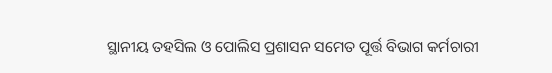ସ୍ଥାନୀୟ ତହସିଲ ଓ ପୋଲିସ ପ୍ରଶାସନ ସମେତ ପୂର୍ତ୍ତ ବିଭାଗ କର୍ମଚାରୀ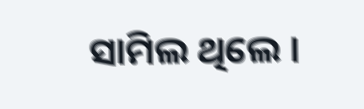ସାମିଲ ଥିଲେ ।